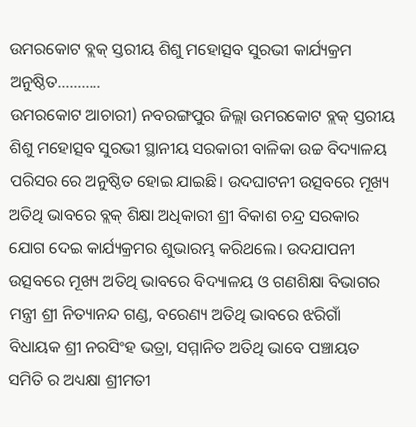ଉମରକୋଟ ବ୍ଲକ୍ ସ୍ତରୀୟ ଶିଶୁ ମହୋତ୍ସବ ସୁରଭୀ କାର୍ଯ୍ୟକ୍ରମ ଅନୁଷ୍ଠିତ………..
ଉମରକୋଟ ଆଚାରୀ) ନବରଙ୍ଗପୁର ଜିଲ୍ଲା ଉମରକୋଟ ବ୍ଲକ୍ ସ୍ତରୀୟ ଶିଶୁ ମହୋତ୍ସବ ସୁରଭୀ ସ୍ଥାନୀୟ ସରକାରୀ ବାଳିକା ଉଚ୍ଚ ବିଦ୍ୟାଳୟ ପରିସର ରେ ଅନୁଷ୍ଠିତ ହୋଇ ଯାଇଛି। ଉଦଘାଟନୀ ଉତ୍ସବରେ ମୂଖ୍ୟ ଅତିଥି ଭାବରେ ବ୍ଲକ୍ ଶିକ୍ଷା ଅଧିକାରୀ ଶ୍ରୀ ବିକାଶ ଚନ୍ଦ୍ର ସରକାର ଯୋଗ ଦେଇ କାର୍ଯ୍ୟକ୍ରମର ଶୁଭାରମ୍ଭ କରିଥଲେ। ଉଦଯାପନୀ ଉତ୍ସବରେ ମୂଖ୍ୟ ଅତିଥି ଭାବରେ ବିଦ୍ୟାଳୟ ଓ ଗଣଶିକ୍ଷା ବିଭାଗର ମନ୍ତ୍ରୀ ଶ୍ରୀ ନିତ୍ୟାନନ୍ଦ ଗଣ୍ଡ, ବରେଣ୍ୟ ଅତିଥି ଭାବରେ ଝରିଗାଁ ବିଧାୟକ ଶ୍ରୀ ନରସିଂହ ଭତ୍ରା, ସମ୍ମାନିତ ଅତିଥି ଭାବେ ପଞ୍ଚାୟତ ସମିତି ର ଅଧ୍ୟକ୍ଷା ଶ୍ରୀମତୀ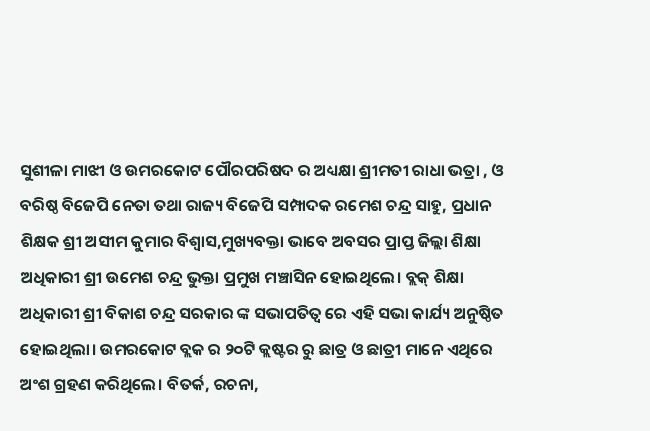ସୁଶୀଳା ମାଝୀ ଓ ଉମରକୋଟ ପୌରପରିଷଦ ର ଅଧ୍ୟକ୍ଷା ଶ୍ରୀମତୀ ରାଧା ଭତ୍ରା , ଓ ବରିଷ୍ଠ ବିଜେପି ନେତା ତଥା ରାଜ୍ୟ ବିଜେପି ସମ୍ପାଦକ ରମେଶ ଚନ୍ଦ୍ର ସାହୁ, ପ୍ରଧାନ ଶିକ୍ଷକ ଶ୍ରୀ ଅସୀମ କୁମାର ବିଶ୍ୱାସ,ମୁଖ୍ୟବକ୍ତା ଭାବେ ଅବସର ପ୍ରାପ୍ତ ଜିଲ୍ଲା ଶିକ୍ଷା ଅଧିକାରୀ ଶ୍ରୀ ଉମେଶ ଚନ୍ଦ୍ର ଭୁକ୍ତା ପ୍ରମୁଖ ମଞ୍ଚାସିନ ହୋଇଥିଲେ। ବ୍ଲକ୍ ଶିକ୍ଷା ଅଧିକାରୀ ଶ୍ରୀ ବିକାଶ ଚନ୍ଦ୍ର ସରକାର ଙ୍କ ସଭାପତିତ୍ବ ରେ ଏହି ସଭା କାର୍ଯ୍ୟ ଅନୁଷ୍ଠିତ ହୋଇଥିଲା। ଉମରକୋଟ ବ୍ଲକ ର ୨୦ଟି କ୍ଲଷ୍ଟର ରୁ ଛାତ୍ର ଓ ଛାତ୍ରୀ ମାନେ ଏଥିରେ ଅଂଶ ଗ୍ରହଣ କରିଥିଲେ। ବିତର୍କ, ରଚନା,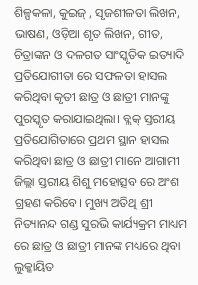ଶିଳ୍ପକଳା, କୁଇଜ୍ , ସୃଜଶୀଳତା ଲିଖନ, ଭାଷଣ, ଓଡ଼ିଆ ଶୃତ ଲିଖନ, ଗୀତ, ଚିତ୍ରାଙ୍କନ ଓ ଦଳଗତ ସାଂସ୍କୃତିକ ଇତ୍ୟାଦି ପ୍ରତିଯୋଗୀତା ରେ ସଫଳତା ହାସଲ କରିଥିବା କୃତୀ ଛାତ୍ର ଓ ଛାତ୍ରୀ ମାନଙ୍କୁ ପୁରସ୍କୃତ କରାଯାଇଥିଲା। ବ୍ଲକ୍ ସ୍ତରୀୟ ପ୍ରତିଯୋଗିତାରେ ପ୍ରଥମ ସ୍ଥାନ ହାସଲ କରିଥିବା ଛାତ୍ର ଓ ଛାତ୍ରୀ ମାନେ ଆଗାମୀ ଜିଲ୍ଲା ସ୍ତରୀୟ ଶିଶୁ ମହୋତ୍ସବ ରେ ଅଂଶ ଗ୍ରହଣ କରିବେ। ମୁଖ୍ୟ ଅତିଥି ଶ୍ରୀ ନିତ୍ୟାନନ୍ଦ ଗଣ୍ଡ ସୁରଭି କାର୍ଯ୍ୟକ୍ରମ ମାଧ୍ୟମ ରେ ଛାତ୍ର ଓ ଛାତ୍ରୀ ମାନଙ୍କ ମଧ୍ୟରେ ଥିବା ଲୁକ୍କାୟିତ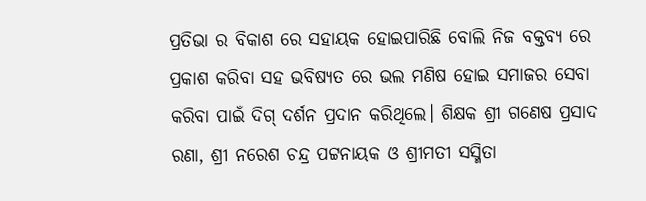ପ୍ରତିଭା ର ବିକାଶ ରେ ସହାୟକ ହୋଇପାରିଛି ବୋଲି ନିଜ ବକ୍ତବ୍ୟ ରେ ପ୍ରକାଶ କରିବା ସହ ଭବିଷ୍ୟତ ରେ ଭଲ ମଣିଷ ହୋଇ ସମାଜର ସେବା କରିବା ପାଇଁ ଦିଗ୍ ଦର୍ଶନ ପ୍ରଦାନ କରିଥିଲେ। ଶିକ୍ଷକ ଶ୍ରୀ ଗଣେଷ ପ୍ରସାଦ ରଣା, ଶ୍ରୀ ନରେଶ ଚନ୍ଦ୍ର ପଟ୍ଟନାୟକ ଓ ଶ୍ରୀମତୀ ସସ୍ମିତା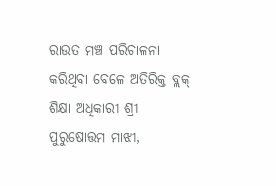ରାଉତ ମଞ୍ଚ ପରିଚାଳନା କରିଥିବା ବେଳେ ଅତିରିକ୍ତ ବ୍ଲକ୍ ଶିକ୍ଷା ଅଧିକାରୀ ଶ୍ରୀ ପୁରୁଷୋତ୍ତମ ମାଝୀ,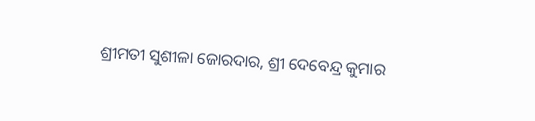ଶ୍ରୀମତୀ ସୁଶୀଳା ଜୋରଦାର, ଶ୍ରୀ ଦେବେନ୍ଦ୍ର କୁମାର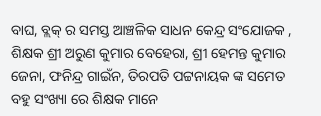ବାଘ, ବ୍ଲକ୍ ର ସମସ୍ତ ଆଞ୍ଚଳିକ ସାଧନ କେନ୍ଦ୍ର ସଂଯୋଜକ , ଶିକ୍ଷକ ଶ୍ରୀ ଅରୁଣ କୁମାର ବେହେରା, ଶ୍ରୀ ହେମନ୍ତ କୁମାର ଜେନା, ଫନିନ୍ଦ୍ର ଗାଇଁନ, ତିରପତି ପଟ୍ଟନାୟକ ଙ୍କ ସମେତ ବହୁ ସଂଖ୍ୟା ରେ ଶିକ୍ଷକ ମାନେ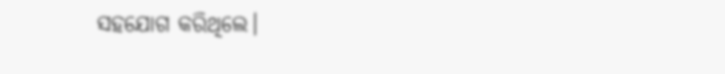ସହଯୋଗ କରିଥିଲେ।